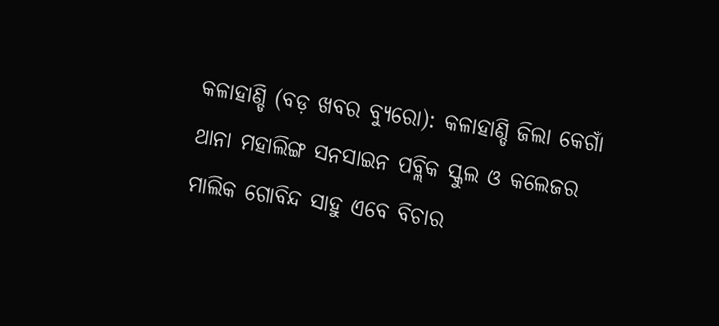କଳାହାଣ୍ଡି (ବଡ଼ ଖବର ବ୍ୟୁରୋ): କଳାହାଣ୍ଡି ଜିଲା କେଗାଁ ଥାନା ମହାଲିଙ୍ଗ ସନସାଇନ ପବ୍ଲିକ ସ୍କୁଲ ଓ କଲେଜର ମାଲିକ ଗୋବିନ୍ଦ ସାହୁ ଏବେ ବିଚାର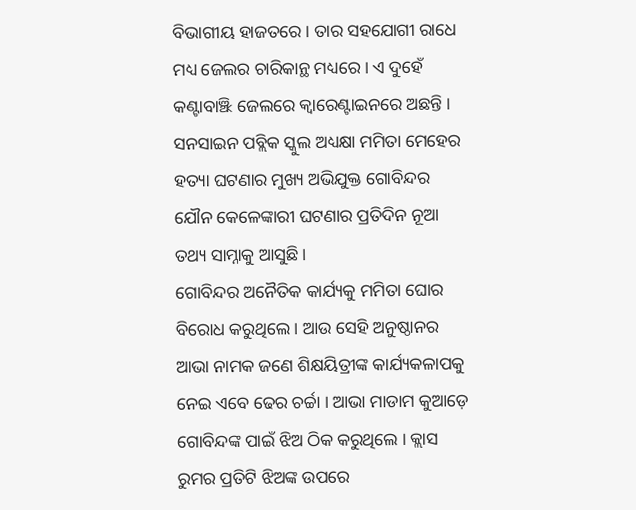ବିଭାଗୀୟ ହାଜତରେ । ତାର ସହଯୋଗୀ ରାଧେ ମଧ୍ୟ ଜେଲର ଚାରିକାନ୍ଥ ମଧ୍ୟରେ । ଏ ଦୁହେଁ କଣ୍ଟାବାଞ୍ଝି ଜେଲରେ କ୍ୱାରେଣ୍ଟାଇନରେ ଅଛନ୍ତି । ସନସାଇନ ପବ୍ଲିକ ସ୍କୁଲ ଅଧ୍ୟକ୍ଷା ମମିତା ମେହେର ହତ୍ୟା ଘଟଣାର ମୁଖ୍ୟ ଅଭିଯୁକ୍ତ ଗୋବିନ୍ଦର ଯୌନ କେଳେଙ୍କାରୀ ଘଟଣାର ପ୍ରତିଦିନ ନୂଆ ତଥ୍ୟ ସାମ୍ନାକୁ ଆସୁଛି ।
ଗୋବିନ୍ଦର ଅନୈତିକ କାର୍ଯ୍ୟକୁ ମମିତା ଘୋର ବିରୋଧ କରୁଥିଲେ । ଆଉ ସେହି ଅନୁଷ୍ଠାନର ଆଭା ନାମକ ଜଣେ ଶିକ୍ଷୟିତ୍ରୀଙ୍କ କାର୍ଯ୍ୟକଳାପକୁ ନେଇ ଏବେ ଢେର ଚର୍ଚ୍ଚା । ଆଭା ମାଡାମ କୁଆଡ଼େ ଗୋବିନ୍ଦଙ୍କ ପାଇଁ ଝିଅ ଠିକ କରୁଥିଲେ । କ୍ଲାସ ରୁମର ପ୍ରତିଟି ଝିଅଙ୍କ ଉପରେ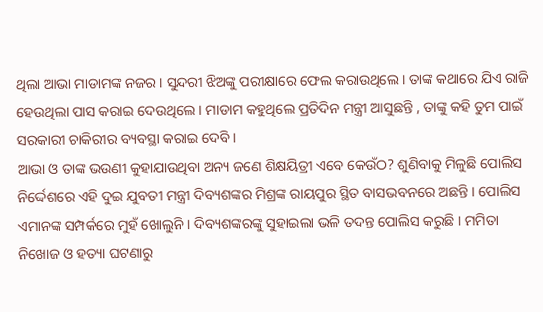ଥିଲା ଆଭା ମାଡାମଙ୍କ ନଜର । ସୁନ୍ଦରୀ ଝିଅଙ୍କୁ ପରୀକ୍ଷାରେ ଫେଲ କରାଉଥିଲେ । ତାଙ୍କ କଥାରେ ଯିଏ ରାଜି ହେଉଥିଲା ପାସ କରାଇ ଦେଉଥିଲେ । ମାଡାମ କହୁଥିଲେ ପ୍ରତିଦିନ ମନ୍ତ୍ରୀ ଆସୁଛନ୍ତି , ତାଙ୍କୁ କହି ତୁମ ପାଇଁ ସରକାରୀ ଚାକିରୀର ବ୍ୟବସ୍ଥା କରାଇ ଦେବି ।
ଆଭା ଓ ତାଙ୍କ ଭଉଣୀ କୁହାଯାଉଥିବା ଅନ୍ୟ ଜଣେ ଶିକ୍ଷୟିତ୍ରୀ ଏବେ କେଉଁଠ? ଶୁଣିବାକୁ ମିଳୁଛି ପୋଲିସ ନିର୍ଦ୍ଦେଶରେ ଏହି ଦୁଇ ଯୁବତୀ ମନ୍ତ୍ରୀ ଦିବ୍ୟଶଙ୍କର ମିଶ୍ରଙ୍କ ରାୟପୁର ସ୍ଥିତ ବାସଭବନରେ ଅଛନ୍ତି । ପୋଲିସ ଏମାନଙ୍କ ସମ୍ପର୍କରେ ମୁହଁ ଖୋଲୁନି । ଦିବ୍ୟଶଙ୍କରଙ୍କୁ ସୁହାଇଲା ଭଳି ତଦନ୍ତ ପୋଲିସ କରୁଛି । ମମିତା ନିଖୋଜ ଓ ହତ୍ୟା ଘଟଣାରୁ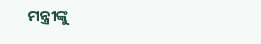ମନ୍ତ୍ରୀଙ୍କୁ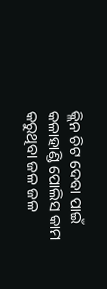କ୍ଲିନ ଚିଟ ଦେବା ପାଇଁ କଳାହାଣ୍ଡି ପୋଲିସ କାମ କରୁଥିବା ଜଳ ଜଳ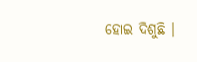ହୋଇ ଦିଶୁଛି ।